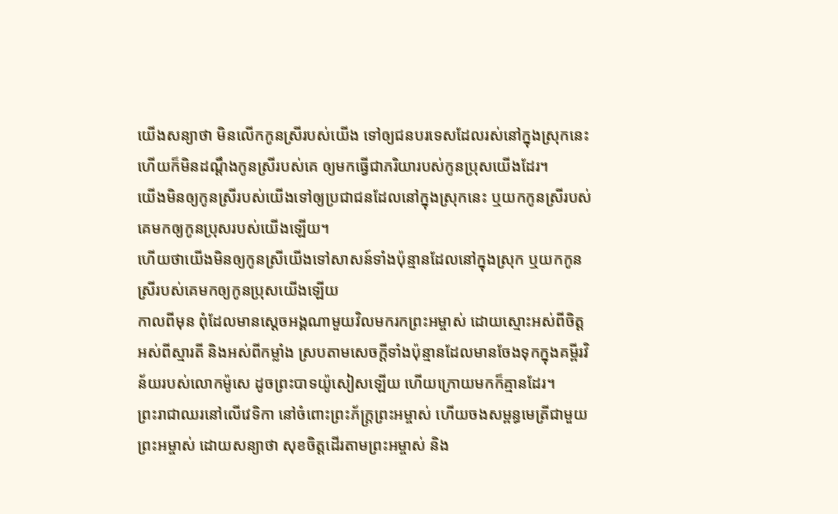យើងសន្យាថា មិនលើកកូនស្រីរបស់យើង ទៅឲ្យជនបរទេសដែលរស់នៅក្នុងស្រុកនេះ ហើយក៏មិនដណ្ដឹងកូនស្រីរបស់គេ ឲ្យមកធ្វើជាភរិយារបស់កូនប្រុសយើងដែរ។
យើងមិនឲ្យកូនស្រីរបស់យើងទៅឲ្យប្រជាជនដែលនៅក្នុងស្រុកនេះ ឬយកកូនស្រីរបស់គេមកឲ្យកូនប្រុសរបស់យើងឡើយ។
ហើយថាយើងមិនឲ្យកូនស្រីយើងទៅសាសន៍ទាំងប៉ុន្មានដែលនៅក្នុងស្រុក ឬយកកូនស្រីរបស់គេមកឲ្យកូនប្រុសយើងឡើយ
កាលពីមុន ពុំដែលមានស្ដេចអង្គណាមួយវិលមករកព្រះអម្ចាស់ ដោយស្មោះអស់ពីចិត្ត អស់ពីស្មារតី និងអស់ពីកម្លាំង ស្របតាមសេចក្ដីទាំងប៉ុន្មានដែលមានចែងទុកក្នុងគម្ពីរវិន័យរបស់លោកម៉ូសេ ដូចព្រះបាទយ៉ូសៀសឡើយ ហើយក្រោយមកក៏គ្មានដែរ។
ព្រះរាជាឈរនៅលើវេទិកា នៅចំពោះព្រះភ័ក្ត្រព្រះអម្ចាស់ ហើយចងសម្ពន្ធមេត្រីជាមួយ ព្រះអម្ចាស់ ដោយសន្យាថា សុខចិត្តដើរតាមព្រះអម្ចាស់ និង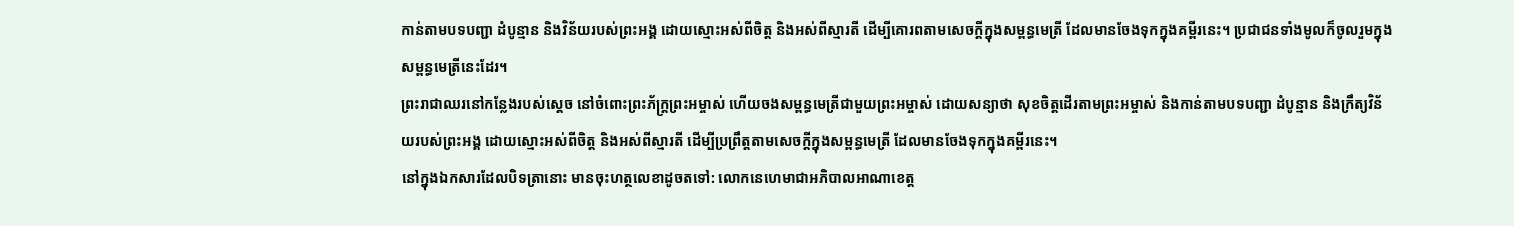កាន់តាមបទបញ្ជា ដំបូន្មាន និងវិន័យរបស់ព្រះអង្គ ដោយស្មោះអស់ពីចិត្ត និងអស់ពីស្មារតី ដើម្បីគោរពតាមសេចក្ដីក្នុងសម្ពន្ធមេត្រី ដែលមានចែងទុកក្នុងគម្ពីរនេះ។ ប្រជាជនទាំងមូលក៏ចូលរួមក្នុងសម្ពន្ធមេត្រីនេះដែរ។
ព្រះរាជាឈរនៅកន្លែងរបស់ស្ដេច នៅចំពោះព្រះភ័ក្ត្រព្រះអម្ចាស់ ហើយចងសម្ពន្ធមេត្រីជាមួយព្រះអម្ចាស់ ដោយសន្យាថា សុខចិត្តដើរតាមព្រះអម្ចាស់ និងកាន់តាមបទបញ្ជា ដំបូន្មាន និងក្រឹត្យវិន័យរបស់ព្រះអង្គ ដោយស្មោះអស់ពីចិត្ត និងអស់ពីស្មារតី ដើម្បីប្រព្រឹត្តតាមសេចក្ដីក្នុងសម្ពន្ធមេត្រី ដែលមានចែងទុកក្នុងគម្ពីរនេះ។
នៅក្នុងឯកសារដែលបិទត្រានោះ មានចុះហត្ថលេខាដូចតទៅ: លោកនេហេមាជាអភិបាលអាណាខេត្ត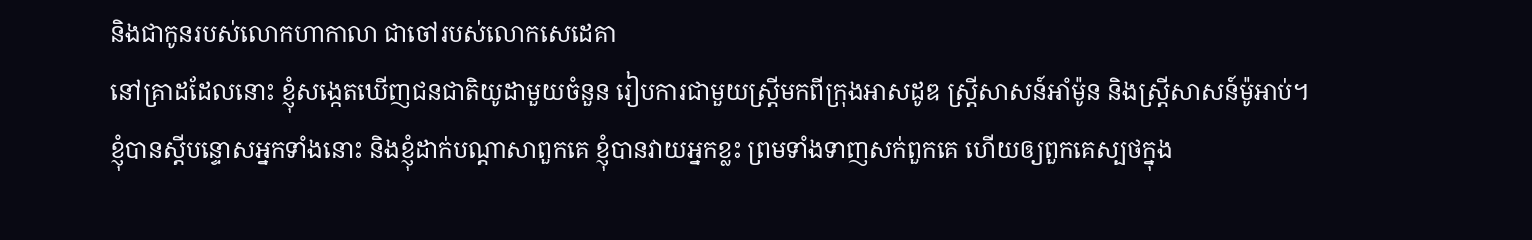និងជាកូនរបស់លោកហាកាលា ជាចៅរបស់លោកសេដេគា
នៅគ្រាដដែលនោះ ខ្ញុំសង្កេតឃើញជនជាតិយូដាមួយចំនួន រៀបការជាមួយស្ត្រីមកពីក្រុងអាសដូឌ ស្ត្រីសាសន៍អាំម៉ូន និងស្ត្រីសាសន៍ម៉ូអាប់។
ខ្ញុំបានស្ដីបន្ទោសអ្នកទាំងនោះ និងខ្ញុំដាក់បណ្ដាសាពួកគេ ខ្ញុំបានវាយអ្នកខ្លះ ព្រមទាំងទាញសក់ពួកគេ ហើយឲ្យពួកគេស្បថក្នុង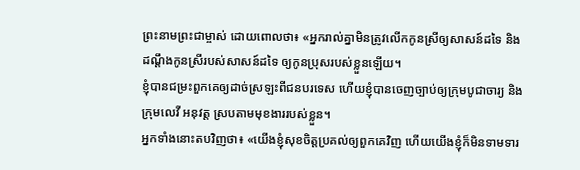ព្រះនាមព្រះជាម្ចាស់ ដោយពោលថា៖ «អ្នករាល់គ្នាមិនត្រូវលើកកូនស្រីឲ្យសាសន៍ដទៃ និងដណ្ដឹងកូនស្រីរបស់សាសន៍ដទៃ ឲ្យកូនប្រុសរបស់ខ្លួនឡើយ។
ខ្ញុំបានជម្រះពួកគេឲ្យដាច់ស្រឡះពីជនបរទេស ហើយខ្ញុំបានចេញច្បាប់ឲ្យក្រុមបូជាចារ្យ និងក្រុមលេវី អនុវត្ត ស្របតាមមុខងាររបស់ខ្លួន។
អ្នកទាំងនោះតបវិញថា៖ «យើងខ្ញុំសុខចិត្តប្រគល់ឲ្យពួកគេវិញ ហើយយើងខ្ញុំក៏មិនទាមទារ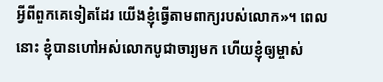អ្វីពីពួកគេទៀតដែរ យើងខ្ញុំធ្វើតាមពាក្យរបស់លោក»។ ពេលនោះ ខ្ញុំបានហៅអស់លោកបូជាចារ្យមក ហើយខ្ញុំឲ្យម្ចាស់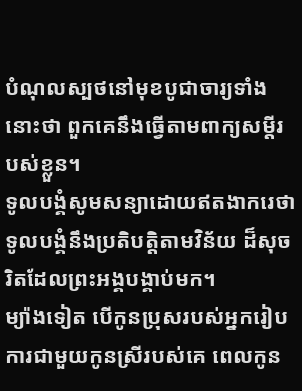បំណុលស្បថនៅមុខបូជាចារ្យទាំងនោះថា ពួកគេនឹងធ្វើតាមពាក្យសម្ដីរបស់ខ្លួន។
ទូលបង្គំសូមសន្យាដោយឥតងាករេថា ទូលបង្គំនឹងប្រតិបត្តិតាមវិន័យ ដ៏សុចរិតដែលព្រះអង្គបង្គាប់មក។
ម្យ៉ាងទៀត បើកូនប្រុសរបស់អ្នករៀបការជាមួយកូនស្រីរបស់គេ ពេលកូន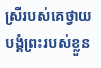ស្រីរបស់គេថ្វាយបង្គំព្រះរបស់ខ្លួន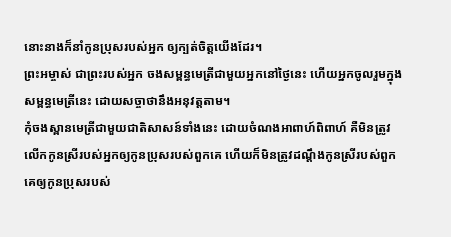នោះនាងក៏នាំកូនប្រុសរបស់អ្នក ឲ្យក្បត់ចិត្តយើងដែរ។
ព្រះអម្ចាស់ ជាព្រះរបស់អ្នក ចងសម្ពន្ធមេត្រីជាមួយអ្នកនៅថ្ងៃនេះ ហើយអ្នកចូលរួមក្នុងសម្ពន្ធមេត្រីនេះ ដោយសច្ចាថានឹងអនុវត្តតាម។
កុំចងស្ពានមេត្រីជាមួយជាតិសាសន៍ទាំងនេះ ដោយចំណងអាពាហ៍ពិពាហ៍ គឺមិនត្រូវលើកកូនស្រីរបស់អ្នកឲ្យកូនប្រុសរបស់ពួកគេ ហើយក៏មិនត្រូវដណ្ដឹងកូនស្រីរបស់ពួកគេឲ្យកូនប្រុសរបស់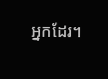អ្នកដែរ។